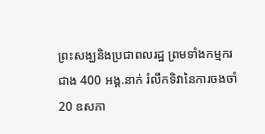ព្រះសង្ឃនិងប្រជាពលរដ្ឋ ព្រមទាំងកម្មករ ជាង 400 អង្គ.នាក់ រំលឹកទិវានៃការចងចាំ 20 ឧសភា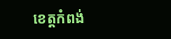ខេត្តកំពង់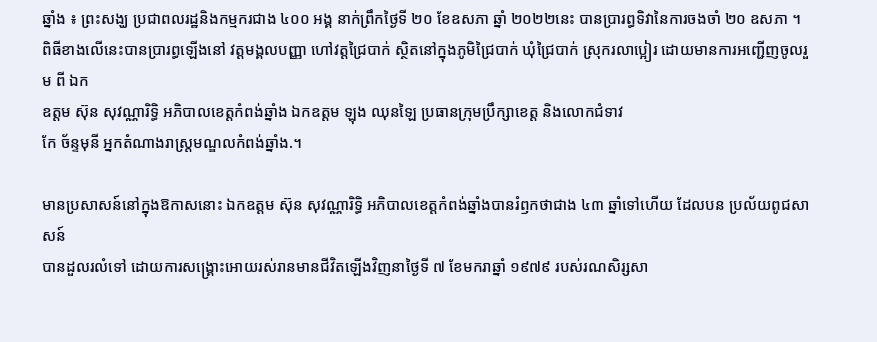ឆ្នាំង ៖ ព្រះសង្ឃ ប្រជាពលរដ្ឋនិងកម្មករជាង ៤០០ អង្គ នាក់ព្រឹកថ្ងៃទី ២០ ខែឧសភា ឆ្នាំ ២០២២នេះ បានប្រារព្ធទិវានៃការចងចាំ ២០ ឧសភា ។
ពិធីខាងលើនេះបានប្រារព្ធឡើងនៅ វត្តមង្គលបញ្ញា ហៅវត្តជ្រៃបាក់ ស្ថិតនៅក្នុងភូមិជ្រៃបាក់ ឃុំជ្រៃបាក់ ស្រុករលាប្អៀរ ដោយមានការអញ្ជើញចូលរួម ពី ឯក
ឧត្តម ស៊ុន សុវណ្ណារិទ្ធិ អភិបាលខេត្តកំពង់ឆ្នាំង ឯកឧត្តម ឡុង ឈុនឡៃ ប្រធានក្រុមប្រឹក្សាខេត្ត និងលោកជំទាវ
កែ ច័ន្ទមុនី អ្នកតំណាងរាស្ត្រមណ្ឌលកំពង់ឆ្នាំង.។

មានប្រសាសន៍នៅក្នុងឱកាសនោះ ឯកឧត្តម ស៊ុន សុវណ្ណារិទ្ធិ អភិបាលខេត្តកំពង់ឆ្នាំងបានរំឭកថាជាង ៤៣ ឆ្នាំទៅហើយ ដែលបន ប្រល័យពូជសាសន៍
បានដួលរលំទៅ ដោយការសង្គ្រោះអោយរស់រានមានជីវិតឡើងវិញនាថ្ងៃទី ៧ ខែមករាឆ្នាំ ១៩៧៩ របស់រណសិរ្សសា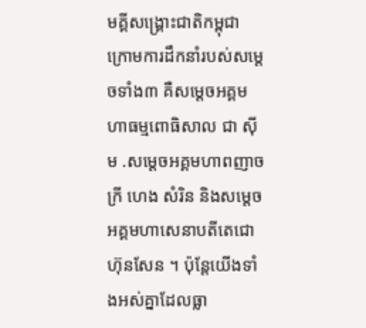មគ្គីសង្គ្រោះជាតិកម្ពុជា ក្រោមការដឹកនាំរបស់សម្ដេចទាំង៣ គឺសម្ដេចអគ្គមហាធម្មពោធិសាល ជា ស៊ីម .សម្ដេចអគ្គមហាពញាចក្រី ហេង សំរិន និងសម្ដេចអគ្គមហាសេនាបតីតេជោហ៊ុនសែន ។ ប៉ុន្តែយើងទាំងអស់គ្នាដែលធ្លា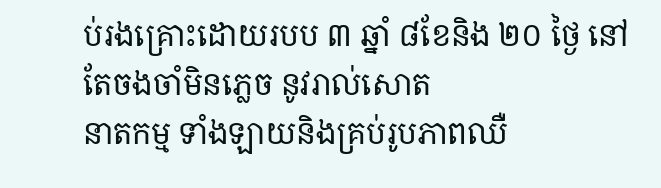ប់រងគ្រោះដោយរបប ៣ ឆ្នាំ ៨ខែនិង ២០ ថ្ងៃ នៅតែចងចាំមិនភ្លេច នូវរាល់សោត
នាតកម្ម ទាំងឡាយនិងគ្រប់រូបភាពឈឺ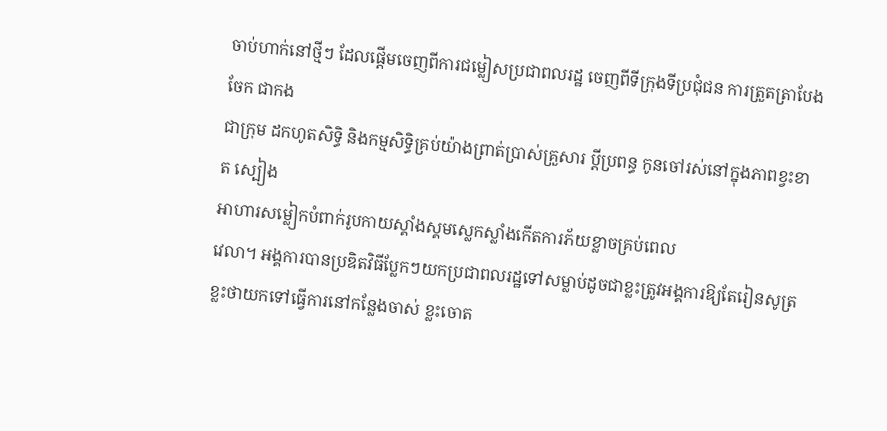ចាប់ហាក់នៅថ្មីៗ ដែលផ្ដើមចេញពីការជម្លៀសប្រជាពលរដ្ឋ ចេញពីទីក្រុងទីប្រជុំជន ការត្រួតត្រាបែងចែក ជាកង
ជាក្រុម ដកហូតសិទ្ធិ និងកម្មសិទ្ធិគ្រប់យ៉ាងព្រាត់ប្រាស់គ្រួសារ ប្ដីប្រពន្ធ កូនចៅរស់នៅក្នុងភាពខ្វះខាត ស្បៀង
អាហារសម្លៀកបំពាក់រូបកាយស្គាំងស្គមស្លេកស្លាំងកើតការភ័យខ្លាចគ្រប់ពេល
វេលា។ អង្គការបានប្រឌិតវិធីប្លែកៗយកប្រជាពលរដ្ឋទៅសម្លាប់ដូចជាខ្លះត្រូវអង្គការឱ្យតែរៀនសូត្រ ខ្លះថាយកទៅធ្វើការនៅកន្លែងចាស់ ខ្លះចោត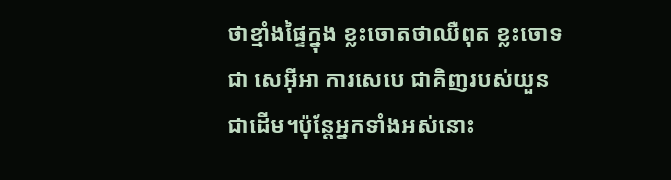ថាខ្មាំងផ្ទៃក្នុង ខ្លះចោតថាឈឺពុត ខ្លះចោទជា សេអ៊ីអា ការសេបេ ជាគិញរបស់យួនជាដើម។ប៉ុន្តែអ្នកទាំងអស់នោះ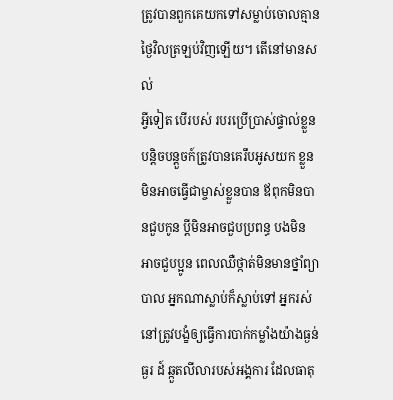ត្រូវបានពួកគេយកទៅសម្លាប់ចោលគ្មានថ្ងៃវិលត្រឡប់វិញឡើយ។ តើនៅមានសល់
អ្វីទៀត បើរបស់ របរប្រើប្រាស់ផ្ទាល់ខ្លួនបន្តិចបន្តួចក៍ត្រូវបានគេរឹបអូសយក ខ្លួនមិនអាចធ្វើជាម្ចាស់ខ្លួនបាន ឪពុកមិនបានជួបកូន ប្ដីមិនអាចជួបប្រពន្ធ បងមិន
អាចជួបប្អូន ពេលឈឺថ្កាត់មិនមានថ្នាំព្យាបាល អ្នកណាស្លាប់ក៏ស្លាប់ទៅ អ្នករស់នៅត្រូវបង្ខំឲ្យធ្វើការបាក់កម្លាំងយ៉ាងធ្ងន់ធ្ងរ ដ៍ ឆ្កួតលីលារបស់អង្គការ ដែលធាតុ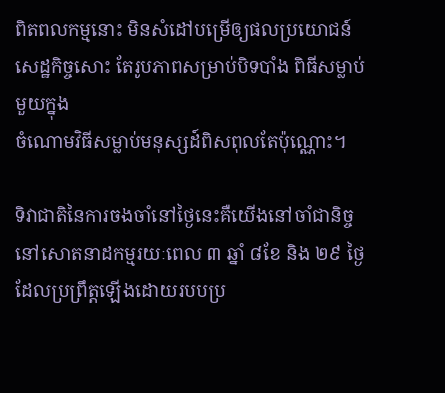ពិតពលកម្មនោះ មិនសំដៅបម្រើឲ្យផលប្រយោជន៍សេដ្ឋកិច្ចសោះ តែរូបភាពសម្រាប់បិទបាំង ពិធីសម្លាប់មួយក្នុង
ចំណោមវិធីសម្លាប់មនុស្សដ៍ពិសពុលតែប៉ុណ្ណោះ។

ទិវាជាតិនៃការចងចាំនៅថ្ងៃនេះគឺយើងនៅចាំជានិច្ចនៅសោតនាដកម្មរយៈពេល ៣ ឆ្នាំ ៨ខែ និង ២៩ ថ្ងៃ ដែលប្រព្រឹត្តឡើងដោយរបបប្រ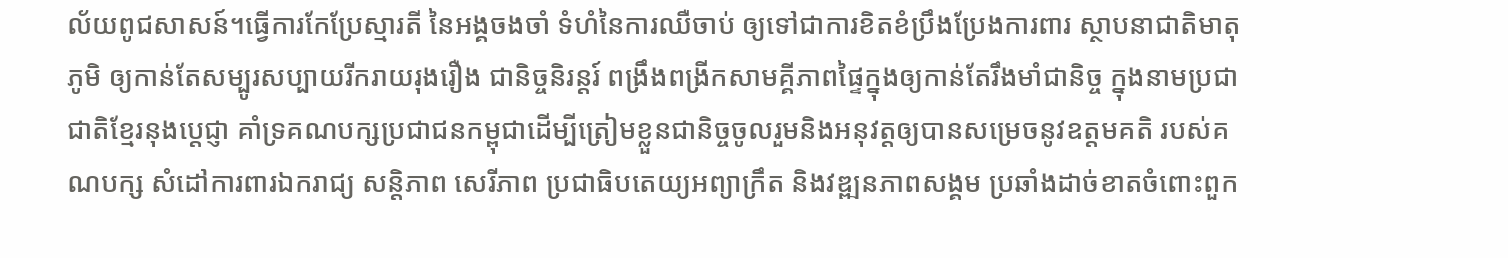ល័យពូជសាសន៍។ធ្វើការកែប្រែស្មារតី នៃអង្គចងចាំ ទំហំនៃការឈឺចាប់ ឲ្យទៅជាការខិតខំប្រឹងប្រែងការពារ ស្ថាបនាជាតិមាតុភូមិ ឲ្យកាន់តែសម្បូរសប្បាយរីករាយរុងរឿង ជានិច្ចនិរន្តរ៍ ពង្រឹងពង្រីកសាមគ្គីភាពផ្ទៃក្នុងឲ្យកាន់តែរឹងមាំជានិច្ច ក្នុងនាមប្រជាជាតិខ្មែរនុងប្តេជ្ញា គាំទ្រគណបក្សប្រជាជនកម្ពុជាដើម្បីត្រៀមខ្លួនជានិច្ចចូលរួមនិងអនុវត្តឲ្យបានសម្រេចនូវឧត្តមគតិ របស់គណបក្ស សំដៅការពារឯករាជ្យ សន្តិភាព សេរីភាព ប្រជាធិបតេយ្យអព្យាក្រឹត និងវឌ្ឍនភាពសង្គម ប្រឆាំងដាច់ខាតចំពោះពួក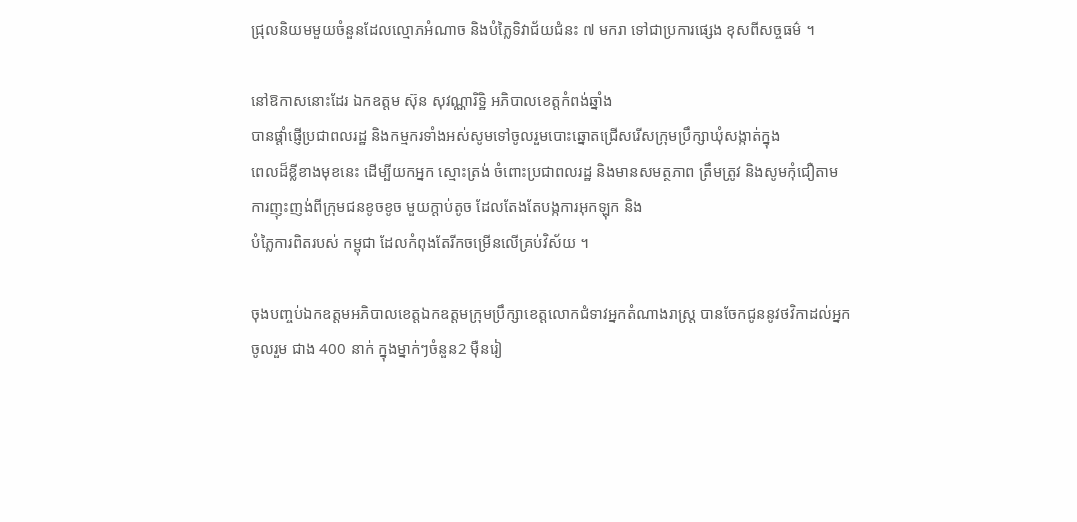ជ្រុលនិយមមួយចំនួនដែលល្មោភអំណាច និងបំភ្លៃទិវាជ័យជំនះ ៧ មករា ទៅជាប្រការផ្សេង ខុសពីសច្ចធម៌ ។

នៅឱកាសនោះដែរ ឯកឧត្តម ស៊ុន សុវណ្ណារិទ្ឋិ អភិបាលខេត្តកំពង់ឆ្នាំង
បានផ្តាំផ្ញើប្រជាពលរដ្ឋ និងកម្មករទាំងអស់សូមទៅចូលរួមបោះឆ្នោតជ្រើសរើសក្រុមប្រឹក្សាឃុំសង្កាត់ក្នុង
ពេលដ៏ខ្លីខាងមុខនេះ ដើម្បីយកអ្នក ស្មោះត្រង់ ចំពោះប្រជាពលរដ្ឋ និងមានសមត្ថភាព ត្រឹមត្រូវ និងសូមកុំជឿតាម
ការញុះញង់ពីក្រុមជនខូចខូច មួយក្តាប់តូច ដែលតែងតែបង្កការអុកឡុក និង
បំភ្លៃការពិតរបស់ កម្ពុជា ដែលកំពុងតែរីកចម្រើនលើគ្រប់វិស័យ ។

ចុងបញ្ចប់ឯកឧត្តមអភិបាលខេត្តឯកឧត្តមក្រុមប្រឹក្សាខេត្តលោកជំទាវអ្នកតំណាងរាស្ត្រ បានចែកជូននូវថវិកាដល់អ្នក
ចូលរួម ជាង 400 នាក់ ក្នុងម្នាក់ៗចំនួន2 ម៉ឺនរៀ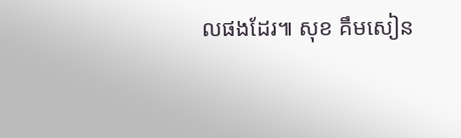លផងដែរ៕ សុខ គឹមសៀន